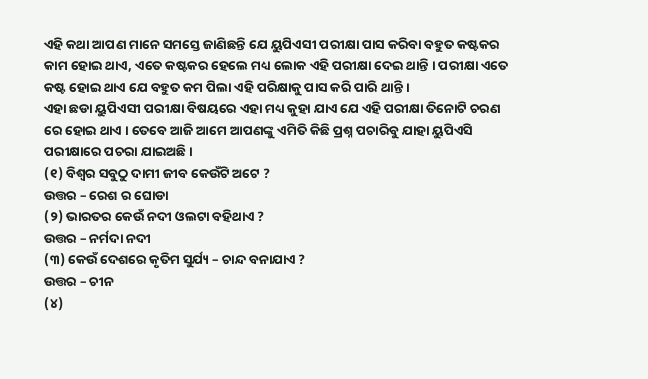ଏହି କଥା ଆପଣ ମାନେ ସମସ୍ତେ ଜାଣିଛନ୍ତି ଯେ ୟୁପିଏସୀ ପରୀକ୍ଷା ପାସ କରିବା ବହୁତ କଷ୍ଟକର କାମ ହୋଇ ଥାଏ, ଏତେ କଷ୍ଟକର ହେଲେ ମଧ୍ୟ ଲୋକ ଏହି ପରୀକ୍ଷା ଦେଇ ଥାନ୍ତି । ପରୀକ୍ଷା ଏତେ କଷ୍ଟ ହୋଇ ଥାଏ ଯେ ବହୁତ କମ ପିଲା ଏହି ପରିକ୍ଷାକୁ ପାସ କରି ପାରି ଥାନ୍ତି ।
ଏହା ଛଡା ୟୁପିଏସୀ ପରୀକ୍ଷା ବିଷୟରେ ଏହା ମଧ୍ୟ କୁହା ଯାଏ ଯେ ଏହି ପରୀକ୍ଷା ତିନୋଟି ଚରଣ ରେ ହୋଇ ଥାଏ । ତେବେ ଆଜି ଆମେ ଆପଣଙ୍କୁ ଏମିତି କିଛି ପ୍ରଶ୍ନ ପଚାରିବୁ ଯାହା ୟୁପିଏସି ପରୀକ୍ଷାରେ ପଚରା ଯାଇଅଛି ।
(୧) ବିଶ୍ୱର ସବୁଠୁ ଦାମୀ ଜୀବ କେଉଁଟି ଅଟେ ?
ଉତ୍ତର – ରେଶ ର ଘୋଡା
(୨) ଭାରତର କେଉଁ ନଦୀ ଓଲଟା ବହିଥାଏ ?
ଉତ୍ତର – ନର୍ମଦା ନଦୀ
(୩) କେଉଁ ଦେଶରେ କୃତିମ ସୁର୍ଯ୍ୟ – ଚାନ୍ଦ ବନାଯାଏ ?
ଉତ୍ତର – ଚୀନ
(୪)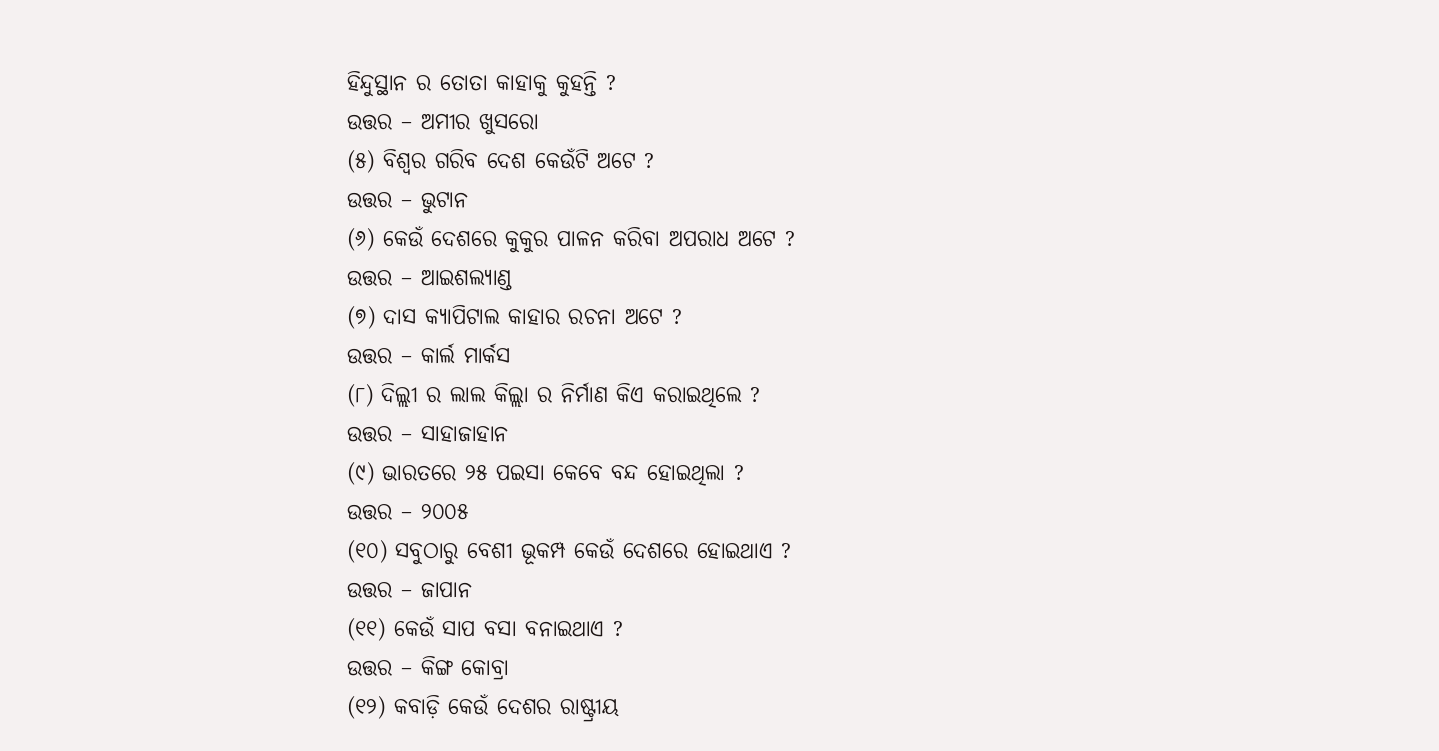ହିନ୍ଦୁସ୍ଥାନ ର ତୋତା କାହାକୁ କୁହନ୍ତି ?
ଉତ୍ତର – ଅମୀର ଖୁସରୋ
(୫) ବିଶ୍ୱର ଗରିବ ଦେଶ କେଉଁଟି ଅଟେ ?
ଉତ୍ତର – ଭୁଟାନ
(୬) କେଉଁ ଦେଶରେ କୁକୁର ପାଳନ କରିବା ଅପରାଧ ଅଟେ ?
ଉତ୍ତର – ଆଇଶଲ୍ୟାଣ୍ଡ
(୭) ଦାସ କ୍ୟାପିଟାଲ କାହାର ରଚନା ଅଟେ ?
ଉତ୍ତର – କାର୍ଲ ମାର୍କସ
(୮) ଦିଲ୍ଲୀ ର ଲାଲ କିଲ୍ଲା ର ନିର୍ମାଣ କିଏ କରାଇଥିଲେ ?
ଉତ୍ତର – ସାହାଜାହାନ
(୯) ଭାରତରେ ୨୫ ପଇସା କେବେ ବନ୍ଦ ହୋଇଥିଲା ?
ଉତ୍ତର – ୨୦୦୫
(୧୦) ସବୁଠାରୁ ବେଶୀ ଭୂକମ୍ପ କେଉଁ ଦେଶରେ ହୋଇଥାଏ ?
ଉତ୍ତର – ଜାପାନ
(୧୧) କେଉଁ ସାପ ବସା ବନାଇଥାଏ ?
ଉତ୍ତର – କିଙ୍ଗ କୋବ୍ରା
(୧୨) କବାଡ଼ି କେଉଁ ଦେଶର ରାଷ୍ଟ୍ରୀୟ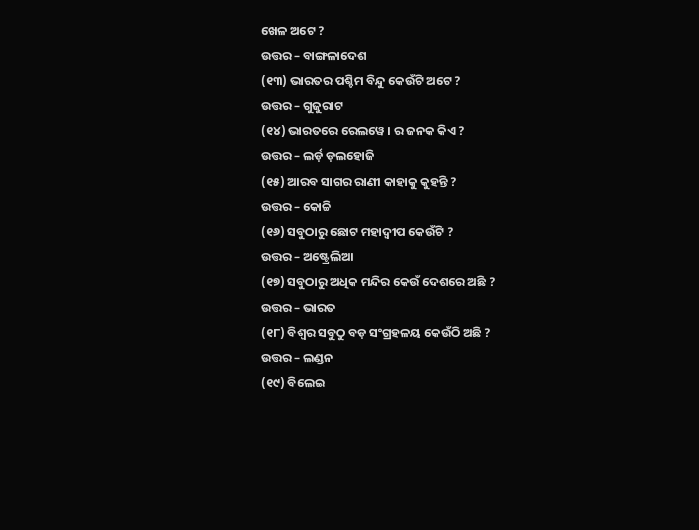ଖେଳ ଅଟେ ?
ଉତ୍ତର – ବାଙ୍ଗଳାଦେଶ
(୧୩) ଭାରତର ପଶ୍ଚିମ ବିନ୍ଦୁ କେଉଁଟି ଅଟେ ?
ଉତ୍ତର – ଗୁଜୁରାଟ
(୧୪) ଭାରତରେ ରେଲୱେ । ର ଜନକ କିଏ ?
ଉତ୍ତର – ଲର୍ଡ଼ ଡ଼ଲହୋଜି
(୧୫) ଆରବ ସାଗର ରାଣୀ କାହାକୁ କୁହନ୍ତି ?
ଉତ୍ତର – କୋଚ୍ଚି
(୧୬) ସବୁଠାରୁ ଛୋଟ ମହାଦ୍ବୀପ କେଉଁଟି ?
ଉତ୍ତର – ଅଷ୍ଟ୍ରେଲିଆ
(୧୭) ସବୁଠାରୁ ଅଧିକ ମନ୍ଦିର କେଉଁ ଦେଶରେ ଅଛି ?
ଉତ୍ତର – ଭାରତ
(୧୮) ବିଶ୍ୱର ସବୁଠୁ ବଡ଼ ସଂଗ୍ରହଳୟ କେଉଁଠି ଅଛି ?
ଉତ୍ତର – ଲଣ୍ଡନ
(୧୯) ବିଲେଇ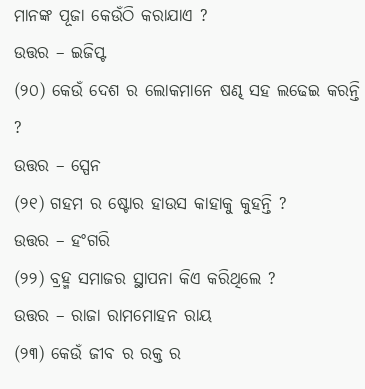ମାନଙ୍କ ପୂଜା କେଉଁଠି କରାଯାଏ ?
ଉତ୍ତର – ଇଜିପ୍ଟ
(୨୦) କେଉଁ ଦେଶ ର ଲୋକମାନେ ଷଣ୍ଢ ସହ ଲଢେଇ କରନ୍ତି ?
ଉତ୍ତର – ସ୍ପେନ
(୨୧) ଗହମ ର ଷ୍ଟୋର ହାଉସ କାହାକୁ କୁହନ୍ତି ?
ଉତ୍ତର – ହଂଗରି
(୨୨) ବ୍ରହ୍ମ ସମାଜର ସ୍ଥାପନା କିଏ କରିଥିଲେ ?
ଉତ୍ତର – ରାଜା ରାମମୋହନ ରାୟ
(୨୩) କେଉଁ ଜୀବ ର ରକ୍ତ ର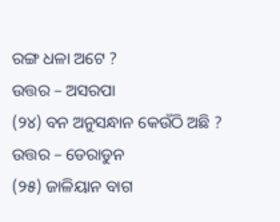ରଙ୍ଗ ଧଳା ଅଟେ ?
ଉତ୍ତର – ଅସରପା
(୨୪) ବନ ଅନୁସନ୍ଧାନ କେଉଁଠି ଅଛି ?
ଉତ୍ତର – ଡେରାଡୁନ
(୨୫) ଜାଳିୟାନ ବାଗ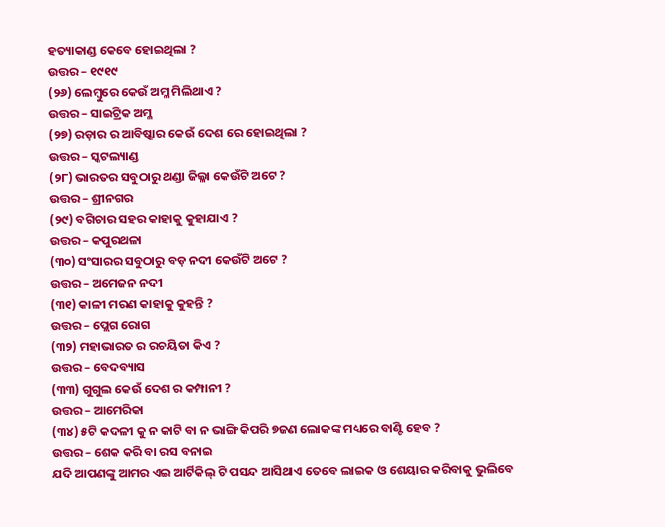ହତ୍ୟାକାଣ୍ଡ କେବେ ହୋଇଥିଲା ?
ଉତ୍ତର – ୧୯୧୯
(୨୬) ଲେମ୍ବୁରେ କେଉଁ ଅମ୍ଳ ମିଲିଥାଏ ?
ଉତ୍ତର – ସାଇଟ୍ରିକ ଅମ୍ଳ
(୨୭) ରଡ଼ାର ର ଆବିଷ୍କାର କେଉଁ ଦେଶ ରେ ହୋଇଥିଲା ?
ଉତ୍ତର – ସ୍କଟଲ୍ୟାଣ୍ଡ
(୨୮) ଭାରତର ସବୁଠାରୁ ଥଣ୍ଡା ଜିଲ୍ଳା କେଉଁଟି ଅଟେ ?
ଉତ୍ତର – ଶ୍ରୀନଗର
(୨୯) ବଗିଚାର ସହର କାହାକୁ କୁହାଯାଏ ?
ଉତ୍ତର – କପୁରଥଳା
(୩୦) ସଂସାରର ସବୁଠାରୁ ବଡ଼ ନଦୀ କେଉଁଟି ଅଟେ ?
ଉତ୍ତର – ଅମେଜନ ନଦୀ
(୩୧) କାଳୀ ମରଣ କାହାକୁ କୁହନ୍ତି ?
ଉତ୍ତର – ପ୍ଲେଗ ରୋଗ
(୩୨) ମହାଭାରତ ର ରଚୟିତା କିଏ ?
ଉତ୍ତର – ବେଦବ୍ୟାସ
(୩୩) ଗୁଗୁଲ କେଉଁ ଦେଶ ର କମ୍ପାନୀ ?
ଉତ୍ତର – ଆମେରିକା
(୩୪) ୫ଟି କଦଳୀ କୁ ନ କାଟି ବା ନ ଭାଙ୍ଗି କିପରି ୭ଜଣ ଲୋକଙ୍କ ମଧ୍ୟରେ ବାଣ୍ଟି ହେବ ?
ଉତ୍ତର – ଶେକ କରି ବା ରସ ବନାଇ
ଯଦି ଆପଣଙ୍କୁ ଆମର ଏଇ ଆର୍ଟିକିଲ୍ ଟି ପସନ୍ଦ ଆସିଥାଏ ତେବେ ଲାଇକ ଓ ଶେୟାର କରିବାକୁ ଭୁଲିବେ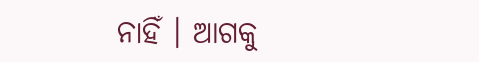ନାହିଁ । ଆଗକୁ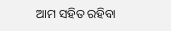ଆମ ସହିତ ରହିବା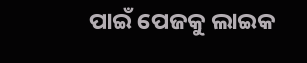ପାଇଁ ପେଜକୁ ଲାଇକ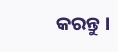କରନ୍ତୁ ।